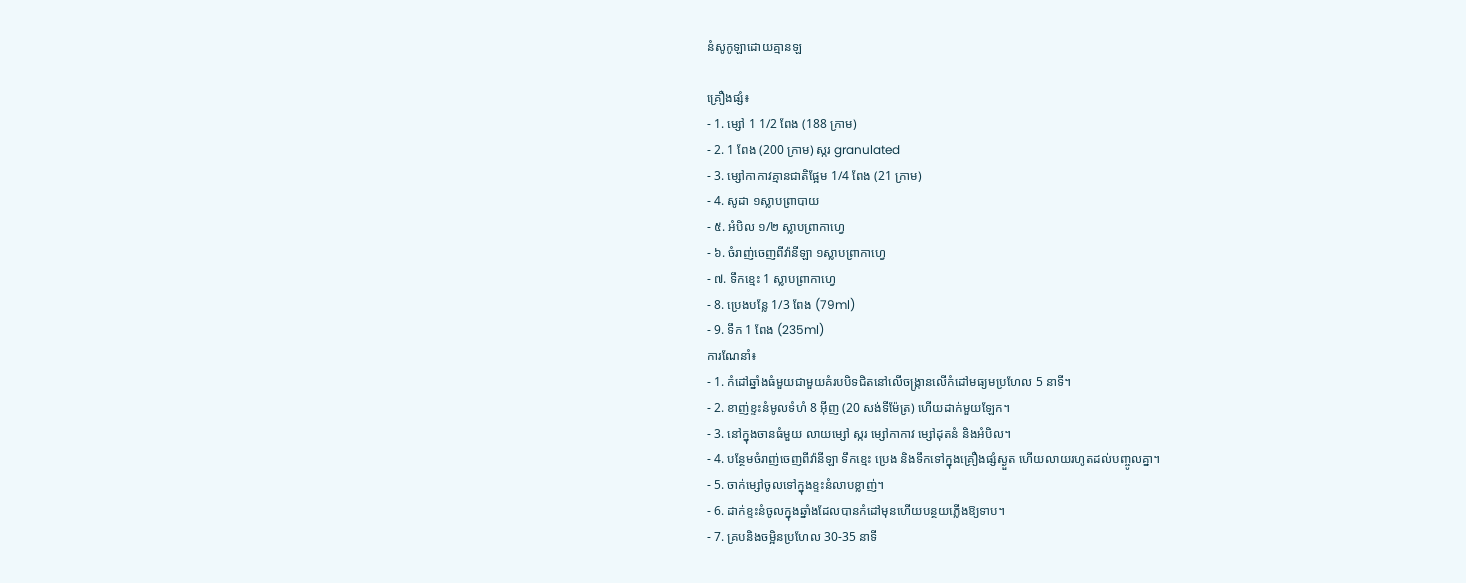នំសូកូឡាដោយគ្មានឡ

គ្រឿងផ្សំ៖
- 1. ម្សៅ 1 1/2 ពែង (188 ក្រាម)
- 2. 1 ពែង (200 ក្រាម) ស្ករ granulated
- 3. ម្សៅកាកាវគ្មានជាតិផ្អែម 1/4 ពែង (21 ក្រាម)
- 4. សូដា ១ស្លាបព្រាបាយ
- ៥. អំបិល ១/២ ស្លាបព្រាកាហ្វេ
- ៦. ចំរាញ់ចេញពីវ៉ានីឡា ១ស្លាបព្រាកាហ្វេ
- ៧. ទឹកខ្មេះ 1 ស្លាបព្រាកាហ្វេ
- 8. ប្រេងបន្លែ 1/3 ពែង (79ml)
- 9. ទឹក 1 ពែង (235ml)
ការណែនាំ៖
- 1. កំដៅឆ្នាំងធំមួយជាមួយគំរបបិទជិតនៅលើចង្ក្រានលើកំដៅមធ្យមប្រហែល 5 នាទី។
- 2. ខាញ់ខ្ទះនំមូលទំហំ 8 អ៊ីញ (20 សង់ទីម៉ែត្រ) ហើយដាក់មួយឡែក។
- 3. នៅក្នុងចានធំមួយ លាយម្សៅ ស្ករ ម្សៅកាកាវ ម្សៅដុតនំ និងអំបិល។
- 4. បន្ថែមចំរាញ់ចេញពីវ៉ានីឡា ទឹកខ្មេះ ប្រេង និងទឹកទៅក្នុងគ្រឿងផ្សំស្ងួត ហើយលាយរហូតដល់បញ្ចូលគ្នា។
- 5. ចាក់ម្សៅចូលទៅក្នុងខ្ទះនំលាបខ្លាញ់។
- 6. ដាក់ខ្ទះនំចូលក្នុងឆ្នាំងដែលបានកំដៅមុនហើយបន្ថយភ្លើងឱ្យទាប។
- 7. គ្របនិងចម្អិនប្រហែល 30-35 នាទី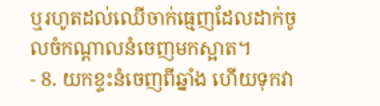ឬរហូតដល់ឈើចាក់ធ្មេញដែលដាក់ចូលចំកណ្តាលនំចេញមកស្អាត។
- 8. យកខ្ទះនំចេញពីឆ្នាំង ហើយទុកវា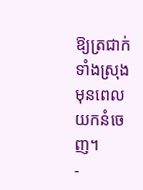ឱ្យត្រជាក់ទាំងស្រុង មុនពេលយកនំចេញ។
-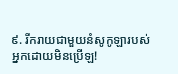៩. រីករាយជាមួយនំសូកូឡារបស់អ្នកដោយមិនប្រើឡ!